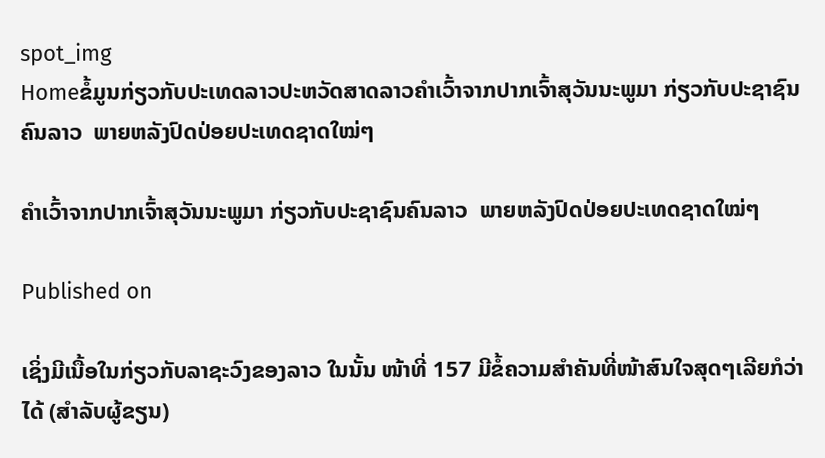spot_img
Homeຂໍ້ມູນກ່ຽວກັບປະເທດລາວປະຫວັດສາດລາວຄຳເວົ້າຈາກປາກເຈົ້າສຸວັນນະພູມາ ກ່ຽວກັບປະຊາຊົນຄົນລາວ  ພາຍຫລັງປົດປ່ອຍປະເທດຊາດໃໝ່ໆ

ຄຳເວົ້າຈາກປາກເຈົ້າສຸວັນນະພູມາ ກ່ຽວກັບປະຊາຊົນຄົນລາວ  ພາຍຫລັງປົດປ່ອຍປະເທດຊາດໃໝ່ໆ

Published on

ເຊິ່ງມີເນື້ອໃນກ່ຽວກັບລາຊະວົງຂອງລາວ ໃນນັ້ນ ໜ້າທີ່ 157 ມີຂໍ້ຄວາມສຳຄັນທີ່ໜ້າສົນໃຈສຸດໆເລີຍກໍວ່າໄດ້ (ສຳລັບຜູ້ຂຽນ)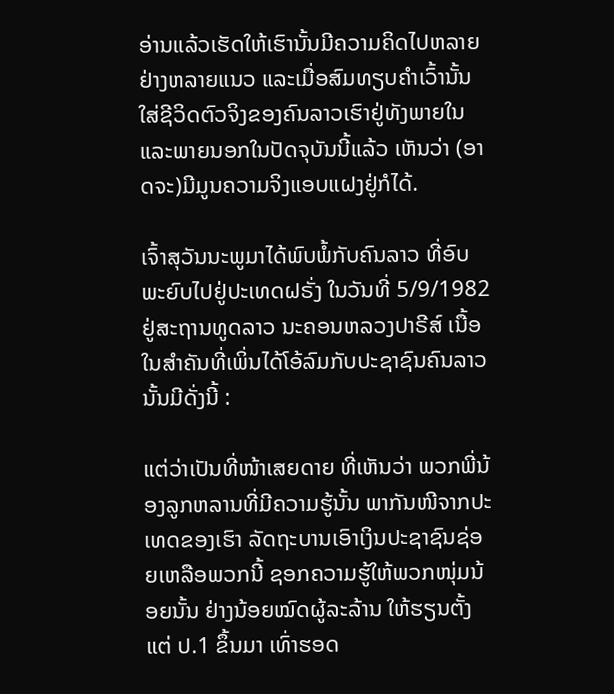ອ່ານແລ້ວເຮັດໃຫ້ເຮົານັ້ນມີຄວາມຄິດໄປຫລາຍຢ່າງຫລາຍແນວ ແລະເມື່ອສົມທຽບຄຳເວົ້ານັ້ນ ໃສ່ຊີວິດຕົວຈິງຂອງຄົນລາວເຮົາຢູ່ທັງພາຍໃນແລະພາຍນອກໃນປັດຈຸບັນນີ້ແລ້ວ ເຫັນວ່າ (ອາດຈະ)ມີມູນຄວາມຈິງແອບແຝງຢູ່ກໍໄດ້.

ເຈົ້າສຸວັນນະພູມາໄດ້ພົບພໍ້ກັບຄົນລາວ ທີ່ອົບພະຍົບໄປຢູ່ປະເທດຝຣັ່ງ ໃນວັນທີ່ 5/9/1982 ຢູ່ສະຖານທູດລາວ ນະຄອນຫລວງປາຣີສ໌ ເນື້ອໃນສຳຄັນທີ່ເພິ່ນໄດ້ໂອ້ລົມກັບປະຊາຊົນຄົນລາວນັ້ນມີດັ່ງນີ້ :

ແຕ່ວ່າເປັນທີ່ໜ້າເສຍດາຍ ທີ່ເຫັນວ່າ ພວກພີ່ນ້ອງລູກຫລານທີ່ມີຄວາມຮູ້ນັ້ນ ພາກັນໜີຈາກປະເທດຂອງເຮົາ ລັດຖະບານເອົາເງິນປະຊາຊົນຊ່ອຍເຫລືອພວກນີ້ ຊອກຄວາມຮູ້ໃຫ້ພວກໜຸ່ມນ້ອຍນັ້ນ ຢ່າງນ້ອຍໝົດຜູ້ລະລ້ານ ໃຫ້ຮຽນຕັ້ງແຕ່ ປ.1 ຂຶ້ນມາ ເທົ່າຮອດ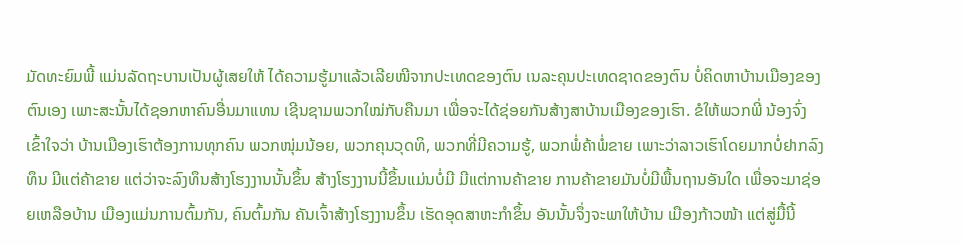ມັດທະຍົມພີ້ ແມ່ນລັດຖະບານເປັນຜູ້ເສຍໃຫ້ ໄດ້ຄວາມຮູ້ມາແລ້ວເລີຍໜີຈາກປະເທດຂອງຕົນ ເນລະຄຸນປະເທດຊາດຂອງຕົນ ບໍ່ຄິດຫາບ້ານເມືອງຂອງຕົນເອງ ເພາະສະນັ້ນໄດ້ຊອກຫາຄົນອື່ນມາແທນ ເຊີນຊາມພວກໃໝ່ກັບຄືນມາ ເພື່ອຈະໄດ້ຊ່ອຍກັນສ້າງສາບ້ານເມືອງຂອງເຮົາ. ຂໍໃຫ້ພວກພີ່ ນ້ອງຈົ່ງເຂົ້າໃຈວ່າ ບ້ານເມືອງເຮົາຕ້ອງການທຸກຄົນ ພວກໜຸ່ມນ້ອຍ, ພວກຄຸນວຸດທິ, ພວກທີ່ມີຄວາມຮູ້, ພວກພໍ່ຄ້າພໍ່ຂາຍ ເພາະວ່າລາວເຮົາໂດຍມາກບໍ່ຢາກລົງທຶນ ມີແຕ່ຄ້າຂາຍ ແຕ່ວ່າຈະລົງທຶນສ້າງໂຮງງານນັ້ນຂຶ້ນ ສ້າງໂຮງງານນີ້ຂຶ້ນແມ່ນບໍ່ມີ ມີແຕ່ການຄ້າຂາຍ ການຄ້າຂາຍມັນບໍ່ມີພື້ນຖານອັນໃດ ເພື່ອຈະມາຊ່ອຍເຫລືອບ້ານ ເມືອງແມ່ນການຕົ້ມກັນ, ຄົນຕົ້ມກັນ ຄັນເຈົ້າສ້າງໂຮງງານຂຶ້ນ ເຮັດອຸດສາຫະກຳຂຶ້ນ ອັນນັ້ນຈຶ່ງຈະພາໃຫ້ບ້ານ ເມືອງກ້າວໜ້າ ແຕ່ສູ່ມື້ນີ້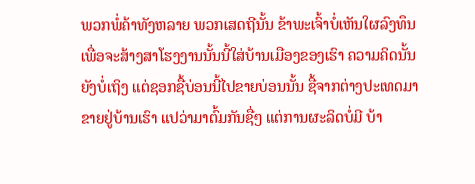ພວກພໍ່ຄ້າທັງຫລາຍ ພວກເສດຖີນັ້ນ ຂ້າພະເຈົ້າບໍ່ເຫັນໃຜລົງທຶນ ເພື່ອຈະສ້າງສາໂຮງງານນັ້ນນີ້ໃສ່ບ້ານເມືອງຂອງເຮົາ ຄວາມຄິດນັ້ນຍັງບໍ່ເຖິງ ແຕ່ຊອກຊື້ບ່ອນນີ້ໄປຂາຍບ່ອນນັ້ນ ຊື້ຈາກຕ່າງປະເທດມາຂາຍຢູ່ບ້ານເຮົາ ແປວ່າມາຕົ້ມກັນຊື່ໆ ແຕ່ການຜະລິດບໍ່ມີ ບ້າ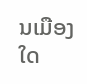ນເມືອງໃດ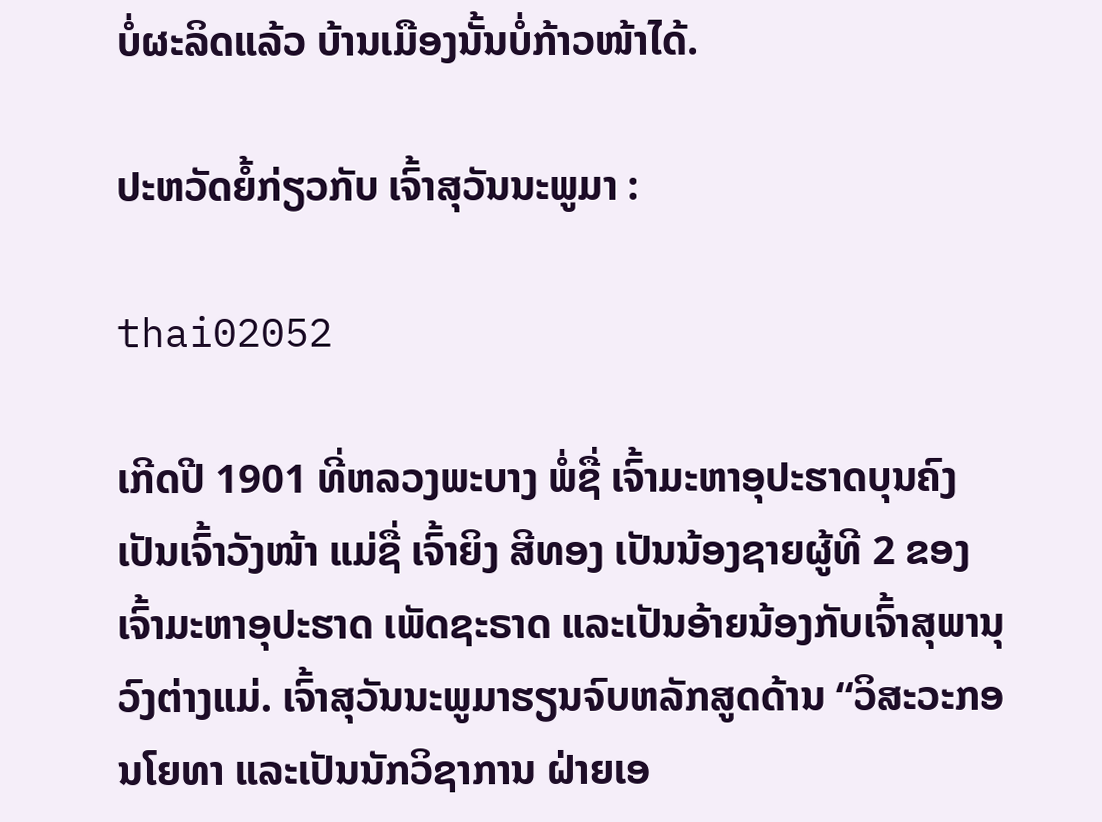ບໍ່ຜະລິດແລ້ວ ບ້ານເມືອງນັ້ນບໍ່ກ້າວໜ້າໄດ້.

ປະຫວັດຍໍ້ກ່ຽວກັບ ເຈົ້າສຸວັນນະພູມາ :

thai02052

ເກີດປີ 1901 ທີ່ຫລວງພະບາງ ພໍ່ຊື່ ເຈົ້າມະຫາອຸປະຮາດບຸນຄົງ ເປັນເຈົ້າວັງໜ້າ ແມ່ຊື່ ເຈົ້າຍິງ ສີທອງ ເປັນນ້ອງຊາຍຜູ້ທີ 2 ຂອງເຈົ້າມະຫາອຸປະຮາດ ເພັດຊະຣາດ ແລະເປັນອ້າຍນ້ອງກັບເຈົ້າສຸພານຸວົງຕ່າງແມ່. ເຈົ້າສຸວັນນະພູມາຮຽນຈົບຫລັກສູດດ້ານ “ວິສະວະກອນໂຍທາ ແລະເປັນນັກວິຊາການ ຝ່າຍເອ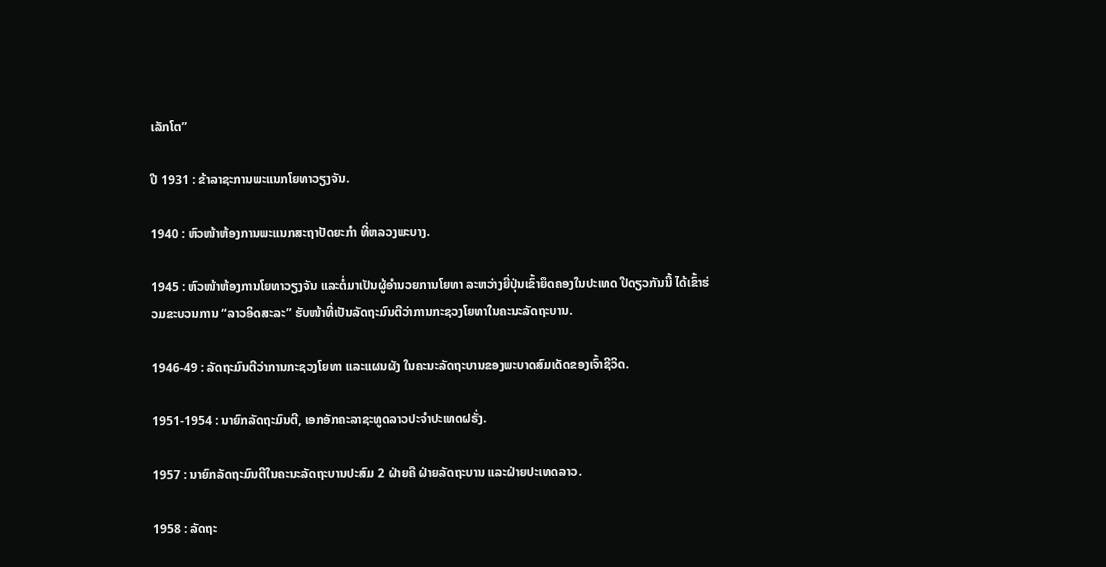ເລັກໂຕ”

ປີ 1931 : ຂ້າລາຊະການພະແນກໂຍທາວຽງຈັນ.

1940 : ຫົວໜ້າຫ້ອງການພະແນກສະຖາປັດຍະກຳ ທີ່ຫລວງພະບາງ.

1945 : ຫົວໜ້າຫ້ອງການໂຍທາວຽງຈັນ ແລະຕໍ່ມາເປັນຜູ້ອຳນວຍການໂຍທາ ລະຫວ່າງຍີ່ປຸ່ນເຂົ້າຍຶດຄອງໃນປະເທດ ປີດຽວກັນນີ້ ໄດ້ເຂົ້າຮ່ວມຂະບວນການ “ລາວອິດສະລະ” ຮັບໜ້າທີ່ເປັນລັດຖະມົນຕີວ່າການກະຊວງໂຍທາໃນຄະນະລັດຖະບານ.

1946-49 : ລັດຖະມົນຕີວ່າການກະຊວງໂຍທາ ແລະແຜນຜັງ ໃນຄະນະລັດຖະບານຂອງພະບາດສົມເດັດຂອງເຈົ້າຊີວິດ.

1951-1954 : ນາຍົກລັດຖະມົນຕີ, ເອກອັກຄະລາຊະທູດລາວປະຈຳປະເທດຝຣັ່ງ.

1957 : ນາຍົກລັດຖະມົນຕີໃນຄະນະລັດຖະບານປະສົມ 2 ຝ່າຍຄື ຝ່າຍລັດຖະບານ ແລະຝ່າຍປະເທດລາວ.

1958 : ລັດຖະ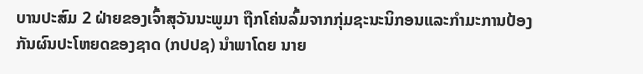ບານປະສົມ 2 ຝ່າຍຂອງເຈົ້າສຸວັນນະພູມາ ຖືກໂຄ່ນລົ້ມຈາກກຸ່ມຊະນະນິກອນແລະກຳມະການປ້ອງກັນຜົນປະໂຫຍດຂອງຊາດ (ກປປຊ) ນຳພາໂດຍ ນາຍ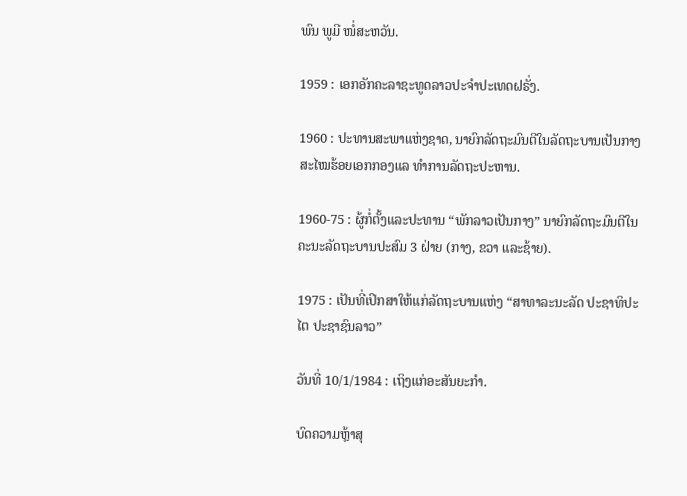ພົນ ພູມີ ໜໍ່ສະຫວັນ.

1959 : ເອກອັກຄະລາຊະທູດລາວປະຈຳປະເທດຝຣັ່ງ.

1960 : ປະທານສະພາແຫ່ງຊາດ, ນາຍົກລັດຖະມົນຕີໃນລັດຖະບານເປັນກາງ ສະໄໝຮ້ອຍເອກກອງແລ ທຳການລັດຖະປະຫານ.

1960-75 : ຜູ້ກໍ່ຕັ້ງແລະປະທານ “ພັກລາວເປັນກາງ” ນາຍົກລັດຖະມົນຕີໃນຄະນະລັດຖະບານປະສົມ 3 ຝ່າຍ (ກາງ, ຂວາ ແລະຊ້າຍ).

1975 : ເປັນທີ່ເປິກສາໃຫ້ແກ່ລັດຖະບານແຫ່ງ “ສາທາລະນະລັດ ປະຊາທິປະໄຕ ປະຊາຊົນລາວ”

ວັນທີ່ 10/1/1984 : ເຖິງແກ່ອະສັນຍະກຳ.

ບົດຄວາມຫຼ້າສຸ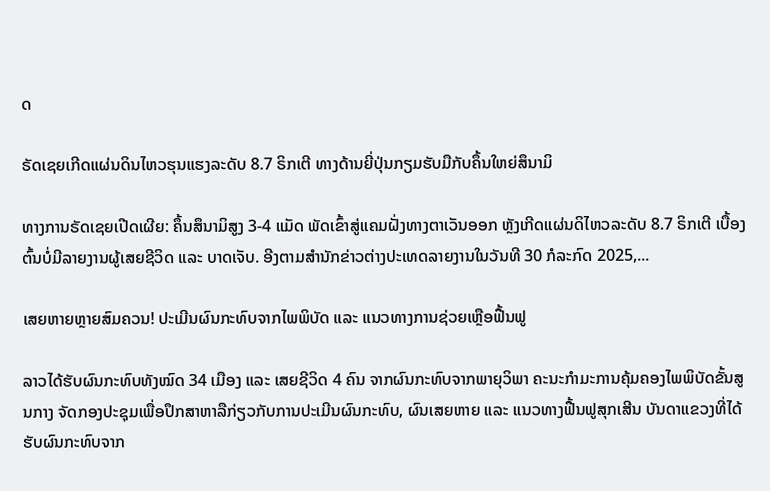ດ

ຣັດເຊຍເກີດແຜ່ນດິນໄຫວຮຸນແຮງລະດັບ 8.7 ຣິກເຕີ ທາງດ້ານຍີ່ປຸ່ນກຽມຮັບມືກັບຄຶ້ນໃຫຍ່ສຶນາມິ

ທາງການຣັດເຊຍເປີດເຜີຍ: ຄຶ້ນສຶນາມິສູງ 3-4 ແມັດ ພັດເຂົ້າສູ່ແຄມຝັ່ງທາງຕາເວັນອອກ ຫຼັງເກີດແຜ່ນດິໄຫວລະດັບ 8.7 ຣິກເຕີ ເບື້ອງຕົ້ນບໍ່ມີລາຍງານຜູ້ເສຍຊີວິດ ແລະ ບາດເຈັບ. ອີງຕາມສຳນັກຂ່າວຕ່າງປະເທດລາຍງານໃນວັນທີ 30 ກໍລະກົດ 2025,...

ເສຍຫາຍຫຼາຍສົມຄວນ! ປະເມີນຜົນກະທົບຈາກໄພພິບັດ ແລະ ແນວທາງການຊ່ວຍເຫຼືອຟື້ນຟູ

ລາວໄດ້ຮັບຜົນກະທົບທັງໝົດ 34 ເມືອງ ແລະ ເສຍຊີວິດ 4 ຄົນ ຈາກຜົນກະທົບຈາກພາຍຸວິພາ ຄະນະກຳມະການຄຸ້ມຄອງໄພພິບັດຂັ້ນສູນກາງ ຈັດກອງປະຊຸມເພື່ອປຶກສາຫາລືກ່ຽວກັບການປະເມີນຜົນກະທົບ, ຜົນເສຍຫາຍ ແລະ ແນວທາງຟື້ນຟູສຸກເສີນ ບັນດາແຂວງທີ່ໄດ້ຮັບຜົນກະທົບຈາກ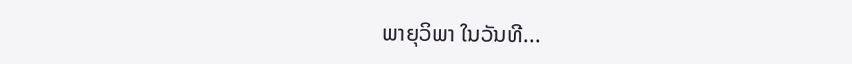ພາຍຸວິພາ ໃນວັນທີ...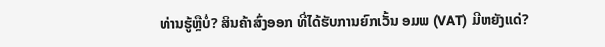ທ່ານຮູ້ຫຼືບໍ່? ສິນຄ້າສົ່ງອອກ ທີ່ໄດ້ຮັບການຍົກເວັ້ນ ອມພ (VAT) ມີຫຍັງແດ່?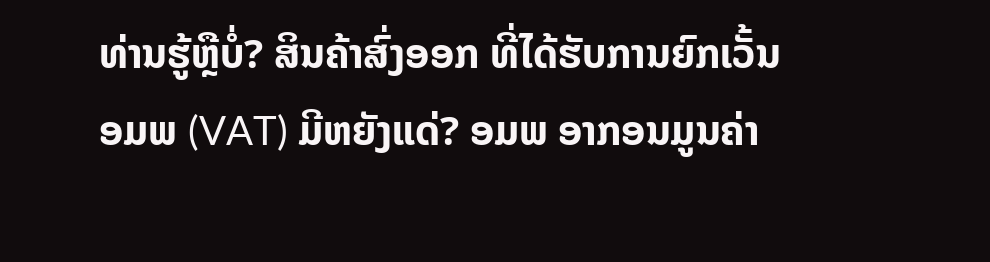ທ່ານຮູ້ຫຼືບໍ່? ສິນຄ້າສົ່ງອອກ ທີ່ໄດ້ຮັບການຍົກເວັ້ນ ອມພ (VAT) ມີຫຍັງແດ່? ອມພ ອາກອນມູນຄ່າ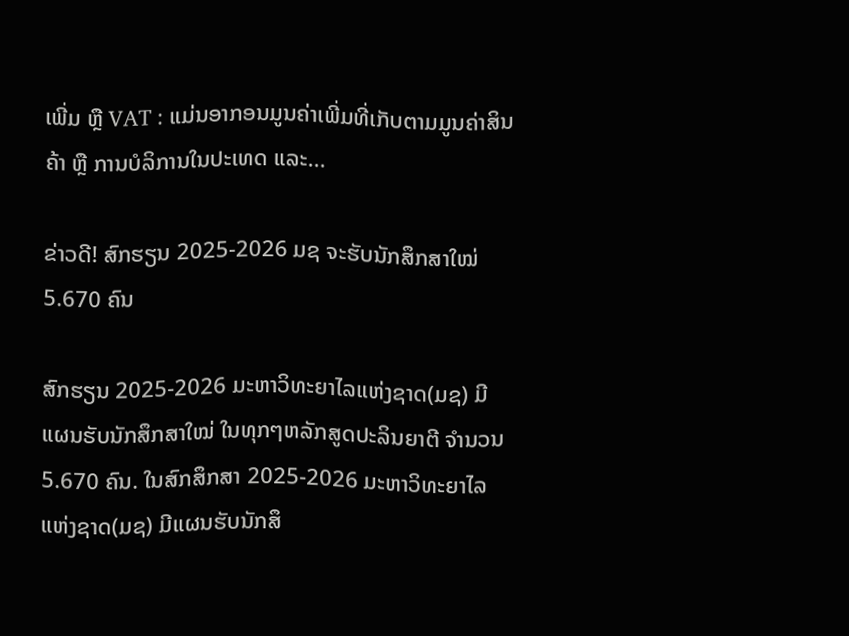ເພີ່ມ ຫຼື VAT : ແມ່ນອາກອນມູນຄ່າເພີ່ມທີ່ເກັບຕາມມູນຄ່າສິນຄ້າ ຫຼື ການບໍລິການໃນປະເທດ ແລະ...

ຂ່າວດີ! ສົກຮຽນ 2025-2026 ມຊ ຈະຮັບນັກສຶກສາໃໝ່ 5.670 ຄົນ

ສົກຮຽນ 2025-2026 ມະຫາວິທະຍາໄລແຫ່ງຊາດ(ມຊ) ມີແຜນຮັບນັກສຶກສາໃໝ່ ໃນທຸກໆຫລັກສູດປະລິນຍາຕີ ຈໍານວນ 5.670 ຄົນ. ໃນສົກສຶກສາ 2025-2026 ມະຫາວິທະຍາໄລແຫ່ງຊາດ(ມຊ) ມີແຜນຮັບນັກສຶ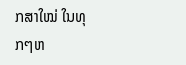ກສາໃໝ່ ໃນທຸກໆຫ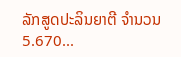ລັກສູດປະລິນຍາຕີ ຈໍານວນ 5.670...